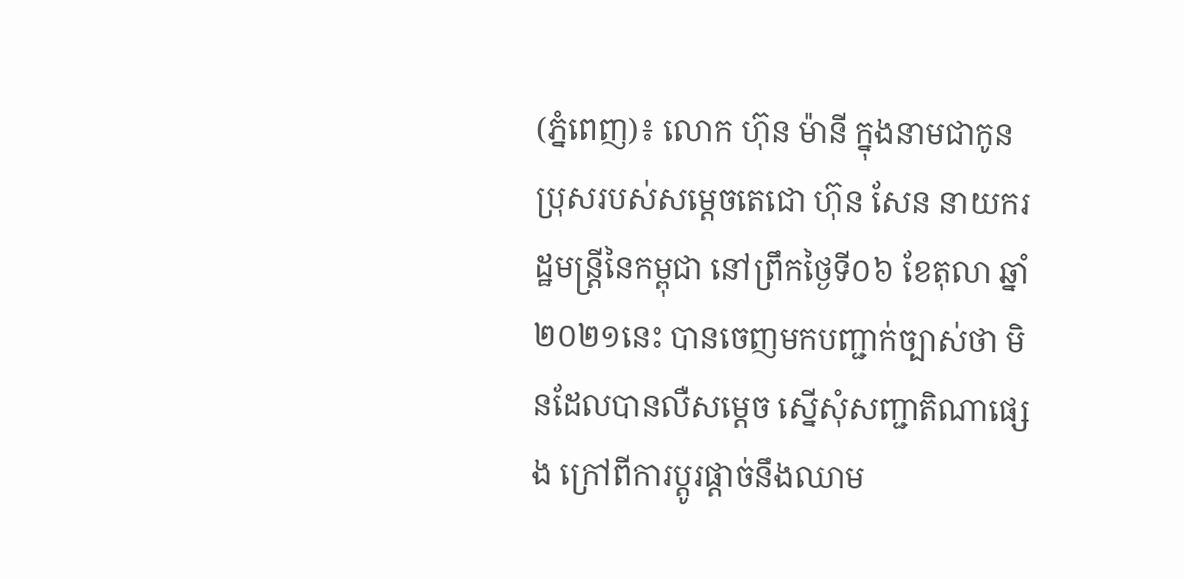(ភ្នំពេញ)៖ លោក ហ៊ុន ម៉ានី ក្នុងនាមជាកូនប្រុសរបស់សម្ដេចតេជោ ហ៊ុន សែន នាយករដ្ឋមន្ដ្រីនៃកម្ពុជា នៅព្រឹកថ្ងៃទី០៦ ខែតុលា ឆ្នាំ២០២១នេះ បានចេញមកបញ្ជាក់ច្បាស់ថា មិនដែលបានលឺសម្ដេច ស្នើសុំសញ្ជាតិណាផ្សេង ក្រៅពីការប្ដូរផ្ដាច់នឹងឈាម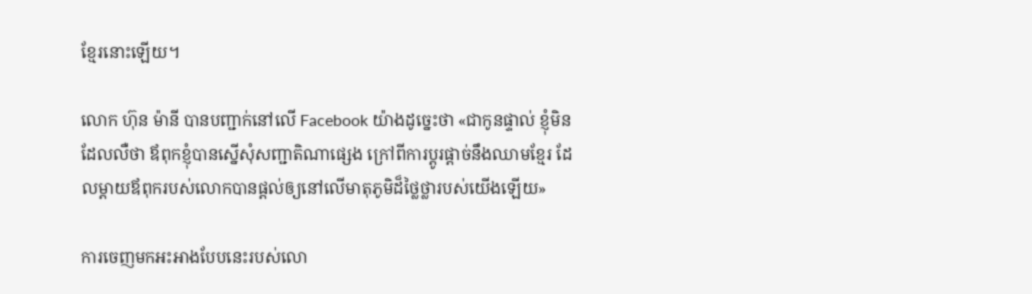ខ្មែរនោះឡើយ។

លោក ហ៊ុន ម៉ានី បានបញ្ជាក់នៅលើ Facebook យ៉ាងដូច្នេះថា «ជាកូនផ្ទាល់ ខ្ញុំមិនដែលលឺថា ឪពុកខ្ញុំបានស្នើសុំសញ្ជាតិណាផ្សេង ក្រៅពីការប្តូរផ្តាច់នឹងឈាមខ្មែរ ដែលម្តាយឪពុករបស់លោកបានផ្តល់ឲ្យនៅលើមាតុភូមិដ៏ថ្លៃថ្លារបស់យើងឡើយ»

ការចេញមកអះអាងបែបនេះរបស់លោ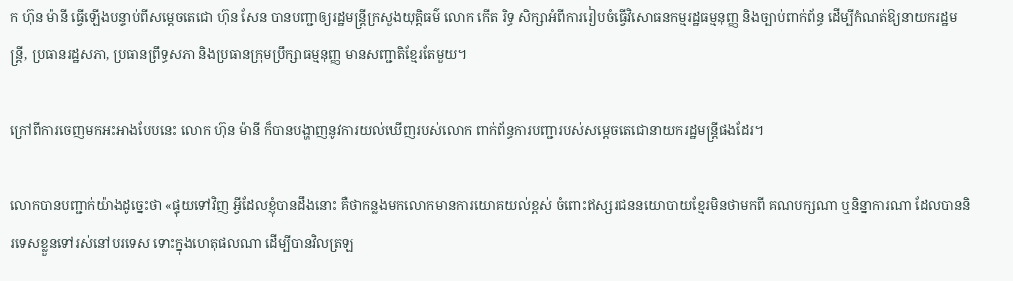ក ហ៊ុន ម៉ានី ធ្វើឡើងបន្ទាប់ពីសម្ដេចតេជោ ហ៊ុន សែន បានបញ្ជាឲ្យរដ្ឋមន្រ្តីក្រសួងយុត្តិធម៌ លោក កើត រិទ្ធ សិក្សាអំពីការរៀបចំធ្វើវិសោធនកម្មរដ្ឋធម្មនុញ្ញ និងច្បាប់ពាក់ព័ន្ធ ដើម្បីកំណត់ឱ្យនាយករដ្ឋមន្រ្តី, ប្រធានរដ្ឋសភា, ប្រធានព្រឹទ្ធសភា និងប្រធានក្រុមប្រឹក្សាធម្មនុញ្ញ មានសញ្ជាតិខ្មែរតែមួយ។

ក្រៅពីការចេញមកអះអាងបែបនេះ លោក ហ៊ុន ម៉ានី ក៏បានបង្ហាញនូវការយល់ឃើញរបស់លោក ពាក់ព័ន្ធការបញ្ជារបស់សម្ដេចតេជោនាយករដ្ឋមន្ដ្រីផងដែរ។

លោកបានបញ្ជាក់យ៉ាងដូច្នេះថា «ផ្ទុយទៅវិញ អ្វីដែលខ្ញុំបានដឹងនោះ គឺថាកន្លងមកលោកមានការយោគយល់ខ្ពស់ ចំពោះឥស្សរជននយោបាយខ្មែរមិនថាមកពី គណបក្សណា ឬនិន្នាការណា ដែលបាននិរទេសខ្លួនទៅរស់នៅបរទេស ទោះក្នុងហេតុផលណា ដើម្បីបានវិលត្រឡ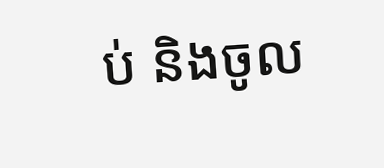ប់ និងចូល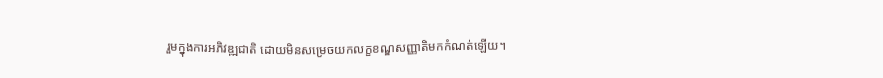រួមក្នុងការអភិវឌ្ឍជាតិ ដោយមិនសម្រេចយកលក្ខខណ្ឌសញ្ញាតិមកកំណត់ឡើយ។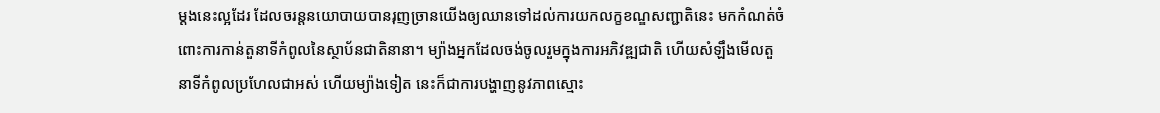ម្តងនេះល្អដែរ ដែលចរន្តនយោបាយបានរុញច្រានយើងឲ្យឈានទៅដល់ការយកលក្ខខណ្ឌសញ្ជាតិនេះ មកកំណត់ចំពោះការកាន់តួនាទីកំពូលនៃស្ថាប័នជាតិនានា។ ម្យ៉ាងអ្នកដែលចង់ចូលរួមក្នុងការអភិវឌ្ឍជាតិ ហើយសំឡឹងមើលតួនាទីកំពូលប្រហែលជាអស់ ហើយម្យ៉ាងទៀត នេះក៏ជាការបង្ហាញនូវភាពស្មោះ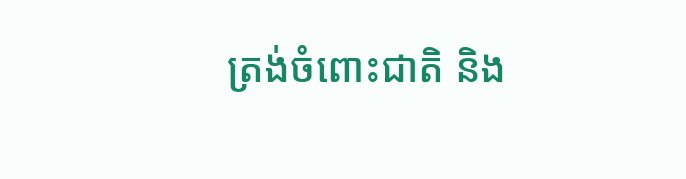ត្រង់ចំពោះជាតិ និង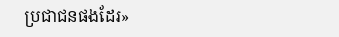ប្រជាជនផងដែរ»